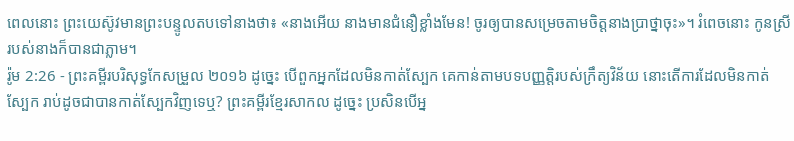ពេលនោះ ព្រះយេស៊ូវមានព្រះបន្ទូលតបទៅនាងថា៖ «នាងអើយ នាងមានជំនឿខ្លាំងមែន! ចូរឲ្យបានសម្រេចតាមចិត្តនាងប្រាថ្នាចុះ»។ រំពេចនោះ កូនស្រីរបស់នាងក៏បានជាភ្លាម។
រ៉ូម 2:26 - ព្រះគម្ពីរបរិសុទ្ធកែសម្រួល ២០១៦ ដូច្នេះ បើពួកអ្នកដែលមិនកាត់ស្បែក គេកាន់តាមបទបញ្ញត្តិរបស់ក្រឹត្យវិន័យ នោះតើការដែលមិនកាត់ស្បែក រាប់ដូចជាបានកាត់ស្បែកវិញទេឬ? ព្រះគម្ពីរខ្មែរសាកល ដូច្នេះ ប្រសិនបើអ្ន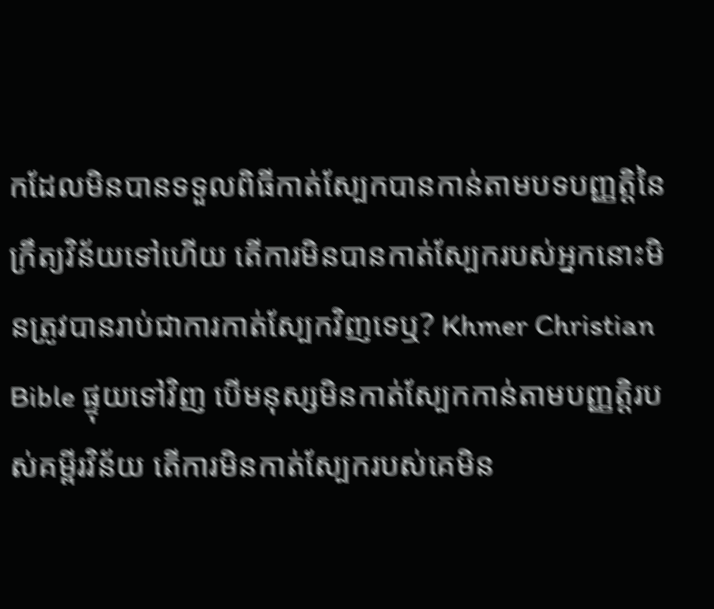កដែលមិនបានទទួលពិធីកាត់ស្បែកបានកាន់តាមបទបញ្ញត្តិនៃក្រឹត្យវិន័យទៅហើយ តើការមិនបានកាត់ស្បែករបស់អ្នកនោះមិនត្រូវបានរាប់ជាការកាត់ស្បែកវិញទេឬ? Khmer Christian Bible ផ្ទុយទៅវិញ បើមនុស្សមិនកាត់ស្បែកកាន់តាមបញ្ញត្ដិរបស់គម្ពីរវិន័យ តើការមិនកាត់ស្បែករបស់គេមិន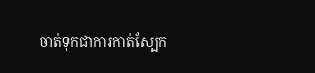ចាត់ទុកជាការកាត់ស្បែក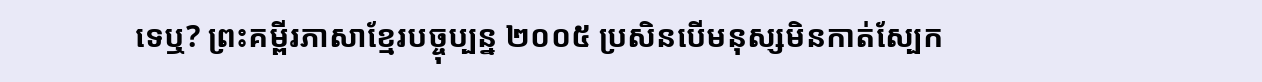ទេឬ? ព្រះគម្ពីរភាសាខ្មែរបច្ចុប្បន្ន ២០០៥ ប្រសិនបើមនុស្សមិនកាត់ស្បែក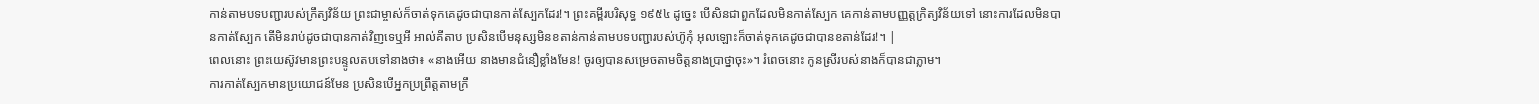កាន់តាមបទបញ្ជារបស់ក្រឹត្យវិន័យ ព្រះជាម្ចាស់ក៏ចាត់ទុកគេដូចជាបានកាត់ស្បែកដែរ!។ ព្រះគម្ពីរបរិសុទ្ធ ១៩៥៤ ដូច្នេះ បើសិនជាពួកដែលមិនកាត់ស្បែក គេកាន់តាមបញ្ញត្តក្រិត្យវិន័យទៅ នោះការដែលមិនបានកាត់ស្បែក តើមិនរាប់ដូចជាបានកាត់វិញទេឬអី អាល់គីតាប ប្រសិនបើមនុស្សមិនខតាន់កាន់តាមបទបញ្ជារបស់ហ៊ូកុំ អុលឡោះក៏ចាត់ទុកគេដូចជាបានខតាន់ដែរ!។ |
ពេលនោះ ព្រះយេស៊ូវមានព្រះបន្ទូលតបទៅនាងថា៖ «នាងអើយ នាងមានជំនឿខ្លាំងមែន! ចូរឲ្យបានសម្រេចតាមចិត្តនាងប្រាថ្នាចុះ»។ រំពេចនោះ កូនស្រីរបស់នាងក៏បានជាភ្លាម។
ការកាត់ស្បែកមានប្រយោជន៍មែន ប្រសិនបើអ្នកប្រព្រឹត្តតាមក្រឹ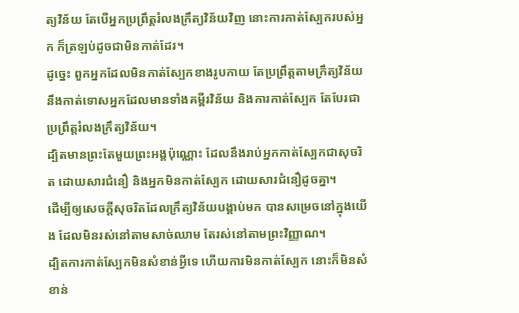ត្យវិន័យ តែបើអ្នកប្រព្រឹត្តរំលងក្រឹត្យវិន័យវិញ នោះការកាត់ស្បែករបស់អ្នក ក៏ត្រឡប់ដូចជាមិនកាត់ដែរ។
ដូច្នេះ ពួកអ្នកដែលមិនកាត់ស្បែកខាងរូបកាយ តែប្រព្រឹត្តតាមក្រឹត្យវិន័យ នឹងកាត់ទោសអ្នកដែលមានទាំងគម្ពីរវិន័យ និងការកាត់ស្បែក តែបែរជាប្រព្រឹត្តរំលងក្រឹត្យវិន័យ។
ដ្បិតមានព្រះតែមួយព្រះអង្គប៉ុណ្ណោះ ដែលនឹងរាប់អ្នកកាត់ស្បែកជាសុចរិត ដោយសារជំនឿ និងអ្នកមិនកាត់ស្បែក ដោយសារជំនឿដូចគ្នា។
ដើម្បីឲ្យសេចក្ដីសុចរិតដែលក្រឹត្យវិន័យបង្គាប់មក បានសម្រេចនៅក្នុងយើង ដែលមិនរស់នៅតាមសាច់ឈាម តែរស់នៅតាមព្រះវិញ្ញាណ។
ដ្បិតការកាត់ស្បែកមិនសំខាន់អ្វីទេ ហើយការមិនកាត់ស្បែក នោះក៏មិនសំខាន់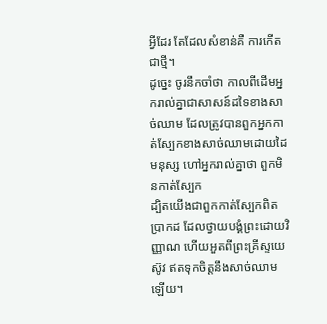អ្វីដែរ តែដែលសំខាន់គឺ ការកើតជាថ្មី។
ដូច្នេះ ចូរនឹកចាំថា កាលពីដើមអ្នករាល់គ្នាជាសាសន៍ដទៃខាងសាច់ឈាម ដែលត្រូវបានពួកអ្នកកាត់ស្បែកខាងសាច់ឈាមដោយដៃមនុស្ស ហៅអ្នករាល់គ្នាថា ពួកមិនកាត់ស្បែក
ដ្បិតយើងជាពួកកាត់ស្បែកពិតប្រាកដ ដែលថ្វាយបង្គំព្រះដោយវិញ្ញាណ ហើយអួតពីព្រះគ្រីស្ទយេស៊ូវ ឥតទុកចិត្តនឹងសាច់ឈាមឡើយ។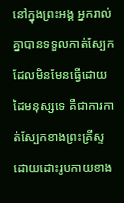នៅក្នុងព្រះអង្គ អ្នករាល់គ្នាបានទទួលកាត់ស្បែក ដែលមិនមែនធ្វើដោយដៃមនុស្សទេ គឺជាការកាត់ស្បែកខាងព្រះគ្រីស្ទ ដោយដោះរូបកាយខាង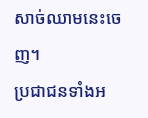សាច់ឈាមនេះចេញ។
ប្រជាជនទាំងអ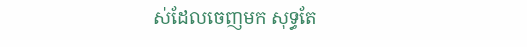ស់ដែលចេញមក សុទ្ធតែ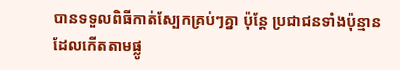បានទទួលពិធីកាត់ស្បែកគ្រប់ៗគ្នា ប៉ុន្ដែ ប្រជាជនទាំងប៉ុន្មានដែលកើតតាមផ្លូ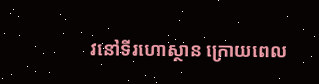វនៅទីរហោស្ថាន ក្រោយពេល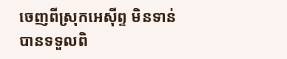ចេញពីស្រុកអេស៊ីព្ទ មិនទាន់បានទទួលពិ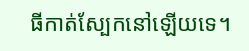ធីកាត់ស្បែកនៅឡើយទេ។